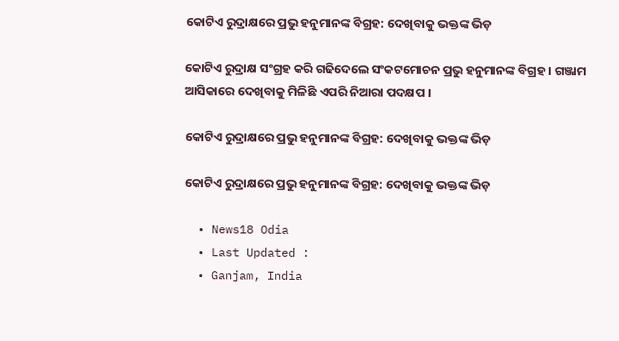କୋଟିଏ ରୁଦ୍ରାକ୍ଷରେ ପ୍ରଭୁ ହନୁମାନଙ୍କ ବିଗ୍ରହ: ଦେଖିବାକୁ ଭକ୍ତଙ୍କ ଭିଡ଼

କୋଟିଏ ରୁଦ୍ରାକ୍ଷ ସଂଗ୍ରହ କରି ଗଢିଦେଲେ ସଂକଟମୋଚନ ପ୍ରଭୁ ହନୁମାନଙ୍କ ବିଗ୍ରହ । ଗଞ୍ଜାମ ଆସିକାରେ ଦେଖିବାକୁ ମିଳିଛି ଏପରି ନିଆରା ପଦକ୍ଷପ ।

କୋଟିଏ ରୁଦ୍ରାକ୍ଷରେ ପ୍ରଭୁ ହନୁମାନଙ୍କ ବିଗ୍ରହ: ଦେଖିବାକୁ ଭକ୍ତଙ୍କ ଭିଡ଼

କୋଟିଏ ରୁଦ୍ରାକ୍ଷରେ ପ୍ରଭୁ ହନୁମାନଙ୍କ ବିଗ୍ରହ: ଦେଖିବାକୁ ଭକ୍ତଙ୍କ ଭିଡ଼

  • News18 Odia
  • Last Updated :
  • Ganjam, India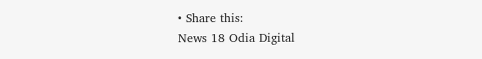• Share this:
News 18 Odia Digital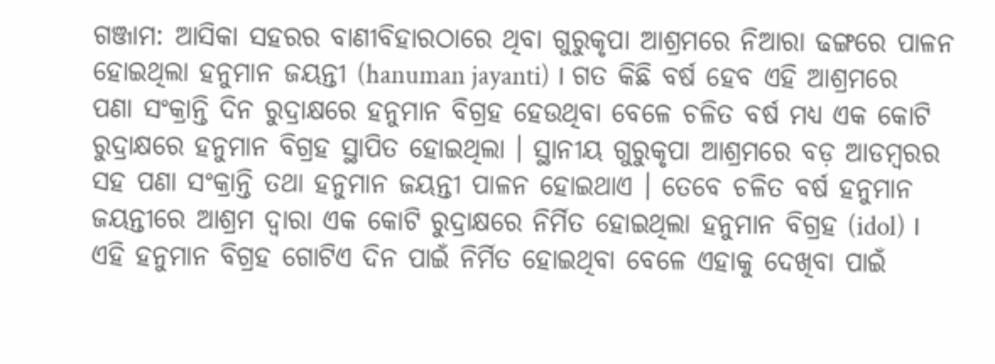ଗଞ୍ଜାମ: ଆସିକା ସହରର ବାଣୀବିହାରଠାରେ ଥିବା ଗୁରୁକୃପା ଆଶ୍ରମରେ ନିଆରା ଢଙ୍ଗରେ ପାଳନ ହୋଇଥିଲା ହନୁମାନ ଜୟନ୍ତୀ (hanuman jayanti) । ଗତ କିଛି ବର୍ଷ ହେବ ଏହି ଆଶ୍ରମରେ ପଣା ସଂକ୍ରାନ୍ତି ଦିନ ରୁଦ୍ରାକ୍ଷରେ ହନୁମାନ ବିଗ୍ରହ ହେଉଥିବା ବେଳେ ଚଳିତ ବର୍ଷ ମଧ୍ଯ ଏକ କୋଟି ରୁଦ୍ରାକ୍ଷରେ ହନୁମାନ ବିଗ୍ରହ ସ୍ଥାପିତ ହୋଇଥିଲା । ସ୍ଥାନୀୟ ଗୁରୁକୃପା ଆଶ୍ରମରେ ବଡ଼ ଆଡମ୍ୱରର ସହ ପଣା ସଂକ୍ରାନ୍ତି ତଥା ହନୁମାନ ଜୟନ୍ତୀ ପାଳନ ହୋଇଥାଏ । ତେବେ ଚଳିତ ବର୍ଷ ହନୁମାନ ଜୟନ୍ତୀରେ ଆଶ୍ରମ ଦ୍ବାରା ଏକ କୋଟି ରୁଦ୍ରାକ୍ଷରେ ନିର୍ମିତ ହୋଇଥିଲା ହନୁମାନ ବିଗ୍ରହ (idol) । ଏହି ହନୁମାନ ବିଗ୍ରହ ଗୋଟିଏ ଦିନ ପାଇଁ ନିର୍ମିତ ହୋଇଥିବା ବେଳେ ଏହାକୁ ଦେଖିବା ପାଇଁ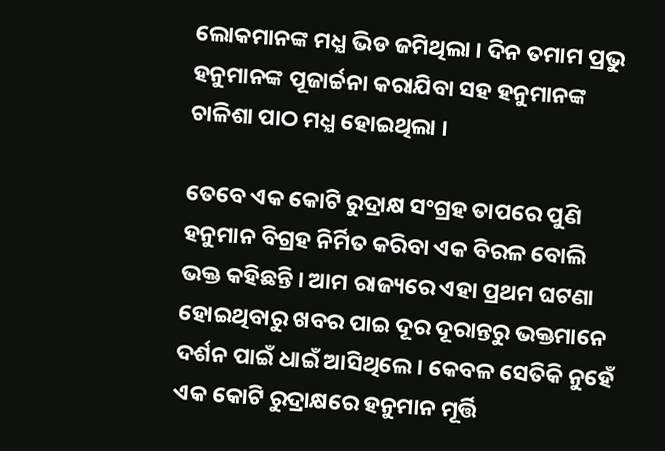ଲୋକମାନଙ୍କ ମଧ୍ଯ ଭିଡ ଜମିଥିଲା । ଦିନ ତମାମ ପ୍ରଭୁ ହନୁମାନଙ୍କ ପୂଜାର୍ଚ୍ଚନା କରାଯିବା ସହ ହନୁମାନଙ୍କ ଚାଳିଶା ପାଠ ମଧ୍ଯ ହୋଇଥିଲା ।

ତେବେ ଏକ କୋଟି ରୁଦ୍ରାକ୍ଷ ସଂଗ୍ରହ ତାପରେ ପୁଣି ହନୁମାନ ବିଗ୍ରହ ନିର୍ମିତ କରିବା ଏକ ବିରଳ ବୋଲି ଭକ୍ତ କହିଛନ୍ତି । ଆମ ରାଜ୍ୟରେ ଏହା ପ୍ରଥମ ଘଟଣା ହୋଇଥିବାରୁ ଖବର ପାଇ ଦୂର ଦୂରାନ୍ତରୁ ଭକ୍ତମାନେ ଦର୍ଶନ ପାଇଁ ଧାଇଁ ଆସିଥିଲେ । କେବଳ ସେତିକି ନୁହେଁ ଏକ କୋଟି ରୁଦ୍ରାକ୍ଷରେ ହନୁମାନ ମୂର୍ତ୍ତି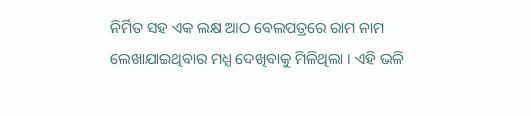ନିର୍ମିତ ସହ ଏକ ଲକ୍ଷ ଆଠ ବେଲପତ୍ରରେ ରାମ ନାମ ଲେଖାଯାଇଥିବାର ମଧ୍ଯ ଦେଖିବାକୁ ମିଳିଥିଲା । ଏହି ଭଳି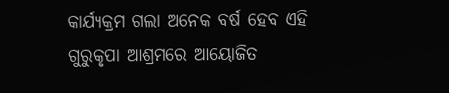କାର୍ଯ୍ୟକ୍ରମ ଗଲା ଅନେକ ବର୍ଷ ହେବ ଏହି ଗୁରୁକୃପା ଆଶ୍ରମରେ ଆୟୋଜିତ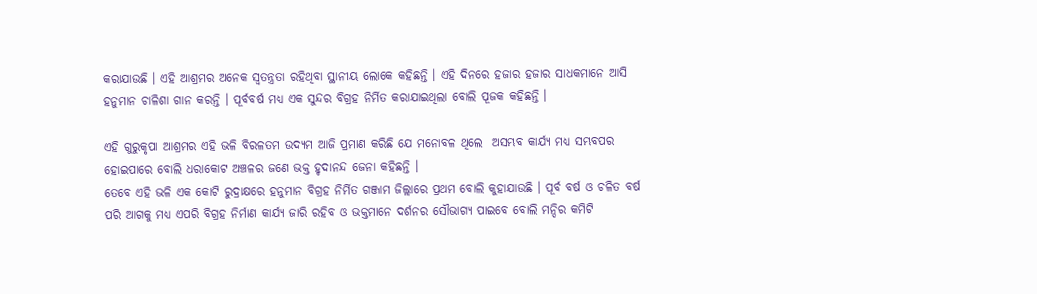କରାଯାଉଛି । ଏହି ଆଶ୍ରମର ଅନେକ ସ୍ୱତନ୍ତ୍ରତା ରହିଥିବା ସ୍ଥାନୀୟ ଲୋକେ କହିଛନ୍ତି । ଏହି ଦିନରେ ହଜାର ହଜାର ସାଧକମାନେ ଆସି ହନୁମାନ ଚାଳିଶା ଗାନ କରନ୍ତି । ପୂର୍ବବର୍ଷ ମଧ୍ୟ ଏକ ସୁନ୍ଦର ବିଗ୍ରହ ନିର୍ମିତ କରାଯାଇଥିଲା ବୋଲି ପୂଜକ କହିଛନ୍ତି ।

ଏହି ଗୁରୁକୃପା ଆଶ୍ରମର ଏହି ଭଳି ବିରଳତମ ଉଦ୍ୟମ ଆଜି ପ୍ରମାଣ କରିଛି ଯେ ମନୋବଳ ଥିଲେ  ଅସମ୍ଭବ କାର୍ଯ୍ୟ ମଧ୍ଯ ସମ୍ଭବପର ହୋଇପାରେ ବୋଲି ଧରାକୋଟ ଅଞ୍ଚଳର ଜଣେ ଭକ୍ତ ହୃଦାନନ୍ଦ ଜେନା କହିଛନ୍ତି ।
ତେବେ ଏହି ଭଳି ଏକ କୋଟି ରୁଦ୍ରାକ୍ଷରେ ହନୁମାନ ବିଗ୍ରହ ନିର୍ମିତ ଗଞ୍ଜାମ ଜିଲ୍ଲାରେ ପ୍ରଥମ ବୋଲି କୁହାଯାଉଛି । ପୂର୍ବ ବର୍ଷ ଓ ଚଳିତ ବର୍ଷ ପରି ଆଗକୁ ମଧ୍ୟ ଏପରି ବିଗ୍ରହ ନିର୍ମାଣ କାର୍ଯ୍ୟ ଜାରି ରହିବ ଓ ଭକ୍ତମାନେ ଦର୍ଶନର ସୌଭାଗ୍ୟ ପାଇବେ ବୋଲି ମନ୍ଦିର କମିଟି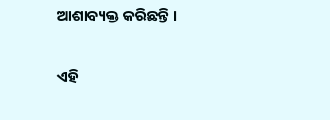ଆଶାବ୍ୟକ୍ତ କରିଛନ୍ତି ।

ଏହି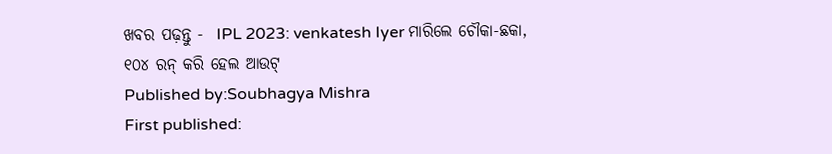ଖବର ପଢ଼ନ୍ତୁ -  IPL 2023: venkatesh Iyer ମାରିଲେ ଚୌକା-ଛକା, ୧୦୪ ରନ୍ କରି ହେଲ ଆଉଟ୍
Published by:Soubhagya Mishra
First published: